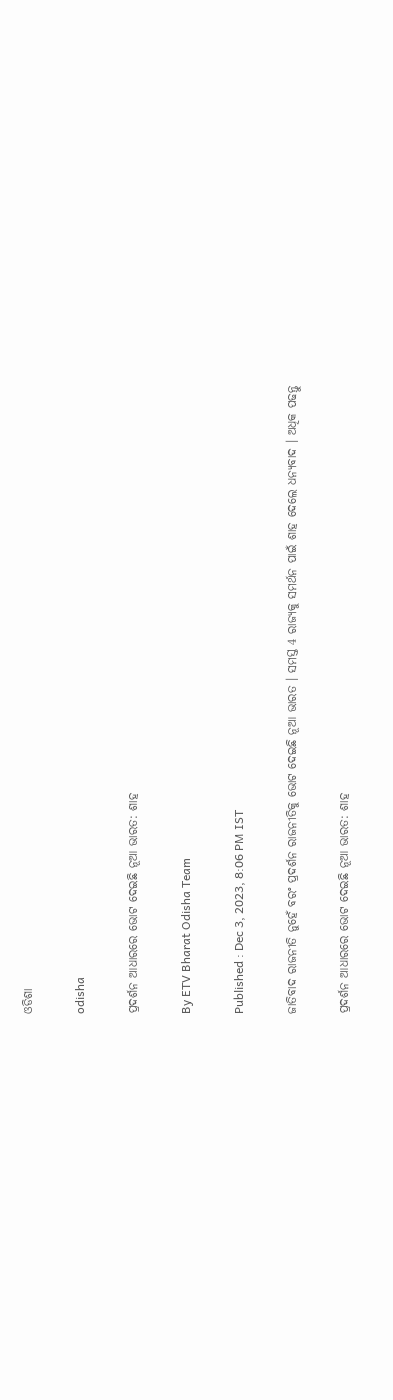ଓଡିଶା

odisha

ପ୍ରଦର୍ଶନ ଆଧାରରେ ଭୋଟ ଦେଇଛି ନୂଆ ଭାରତ: ଶାହ

By ETV Bharat Odisha Team

Published : Dec 3, 2023, 8:06 PM IST

ଜାତିବାଦ ରାଜନୀତି ନୁହେଁ ବରଂ ପ୍ରଦର୍ଶନ ରାଜନୀତିକୁ ଭୋଟ ଦେଇଛି ନୂଆ ଭାରତ । ସମସ୍ତ 4 ରାଜ୍ୟକୁ ସମର୍ଥନ ପାଇଁ ଶାହ ଦେଲେ ଧନ୍ୟବାଦ । ଅଧିକ ପଢନ୍ତୁ

ପ୍ରଦର୍ଶନ ଆଧାରରେ ଭୋଟ ଦେଇଛି ନୂଆ ଭାରତ: ଶାହ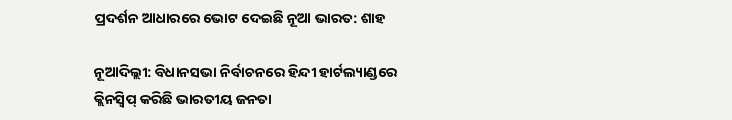ପ୍ରଦର୍ଶନ ଆଧାରରେ ଭୋଟ ଦେଇଛି ନୂଆ ଭାରତ: ଶାହ

ନୂଆଦିଲ୍ଲୀ: ବିଧାନସଭା ନିର୍ବାଚନରେ ହିନ୍ଦୀ ହାର୍ଟଲ୍ୟାଣ୍ଡରେ କ୍ଲିନସ୍ବିପ୍‌ କରିଛି ଭାରତୀୟ ଜନତା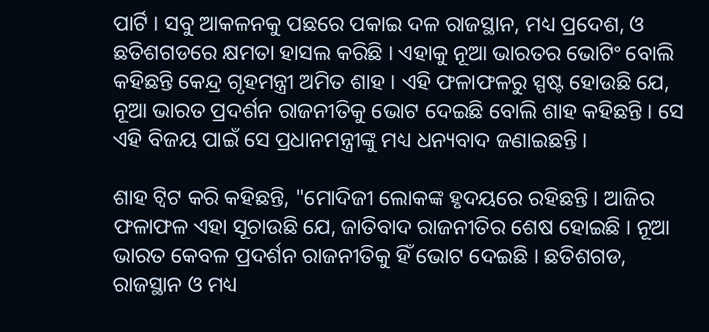ପାର୍ଟି । ସବୁ ଆକଳନକୁ ପଛରେ ପକାଇ ଦଳ ରାଜସ୍ଥାନ, ମଧ୍ୟ ପ୍ରଦେଶ, ଓ ଛତିଶଗଡରେ କ୍ଷମତା ହାସଲ କରିଛି । ଏହାକୁ ନୂଆ ଭାରତର ଭୋଟିଂ ବୋଲି କହିଛନ୍ତି କେନ୍ଦ୍ର ଗୃହମନ୍ତ୍ରୀ ଅମିତ ଶାହ । ଏହି ଫଳାଫଳରୁ ସ୍ପଷ୍ଟ ହୋଉଛି ଯେ, ନୂଆ ଭାରତ ପ୍ରଦର୍ଶନ ରାଜନୀତିକୁ ଭୋଟ ଦେଇଛି ବୋଲି ଶାହ କହିଛନ୍ତି । ସେ ଏହି ବିଜୟ ପାଇଁ ସେ ପ୍ରଧାନମନ୍ତ୍ରୀଙ୍କୁ ମଧ୍ୟ ଧନ୍ୟବାଦ ଜଣାଇଛନ୍ତି ।

ଶାହ ଟ୍ବିଟ କରି କହିଛନ୍ତି, "ମୋଦିଜୀ ଲୋକଙ୍କ ହୃଦୟରେ ରହିଛନ୍ତି । ଆଜିର ଫଳାଫଳ ଏହା ସୂଚାଉଛି ଯେ, ଜାତିବାଦ ରାଜନୀତିର ଶେଷ ହୋଇଛି । ନୂଆ ଭାରତ କେବଳ ପ୍ରଦର୍ଶନ ରାଜନୀତିକୁ ହିଁ ଭୋଟ ଦେଇଛି । ଛତିଶଗଡ, ରାଜସ୍ଥାନ ଓ ମଧ୍ୟ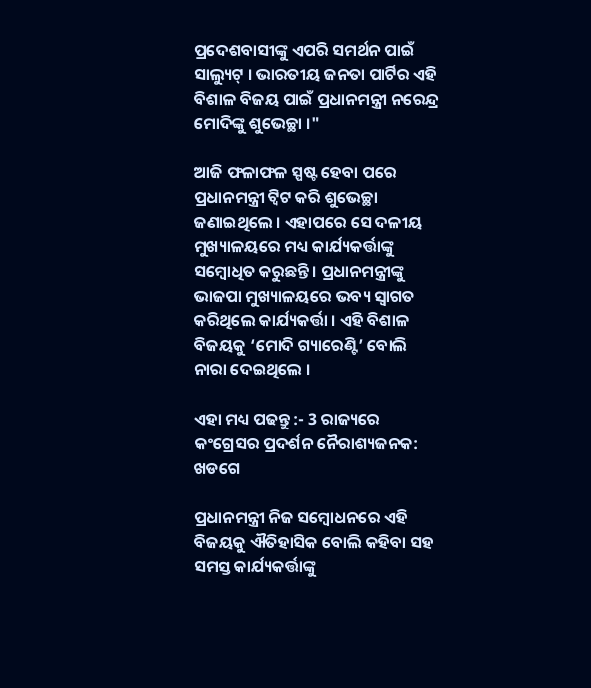ପ୍ରଦେଶବାସୀଙ୍କୁ ଏପରି ସମର୍ଥନ ପାଇଁ ସାଲ୍ୟୁଟ୍‌ । ଭାରତୀୟ ଜନତା ପାର୍ଟିର ଏହି ବିଶାଳ ବିଜୟ ପାଇଁ ପ୍ରଧାନମନ୍ତ୍ରୀ ନରେନ୍ଦ୍ର ମୋଦିଙ୍କୁ ଶୁଭେଚ୍ଛା ।"

ଆଜି ଫଳାଫଳ ସ୍ପଷ୍ଟ ହେବା ପରେ ପ୍ରଧାନମନ୍ତ୍ରୀ ଟ୍ବିଟ କରି ଶୁଭେଚ୍ଛା ଜଣାଇଥିଲେ । ଏହାପରେ ସେ ଦଳୀୟ ମୁଖ୍ୟାଳୟରେ ମଧ୍ୟ କାର୍ଯ୍ୟକର୍ତ୍ତାଙ୍କୁ ସମ୍ବୋଧିତ କରୁଛନ୍ତି । ପ୍ରଧାନମନ୍ତ୍ରୀଙ୍କୁ ଭାଜପା ମୁଖ୍ୟାଳୟରେ ଭବ୍ୟ ସ୍ବାଗତ କରିଥିଲେ କାର୍ଯ୍ୟକର୍ତ୍ତା । ଏହି ବିଶାଳ ବିଜୟକୁ ‘ମୋଦି ଗ୍ୟାରେଣ୍ଟି’ ବୋଲି ନାରା ଦେଇଥିଲେ ।

ଏହା ମଧ୍ୟ ପଢନ୍ତୁ :- 3 ରାଜ୍ୟରେ କଂଗ୍ରେସର ପ୍ରଦର୍ଶନ ନୈରାଶ୍ୟଜନକ: ଖଡଗେ

ପ୍ରଧାନମନ୍ତ୍ରୀ ନିଜ ସମ୍ବୋଧନରେ ଏହି ବିଜୟକୁ ଐତିହାସିକ ବୋଲି କହିବା ସହ ସମସ୍ତ କାର୍ଯ୍ୟକର୍ତ୍ତାଙ୍କୁ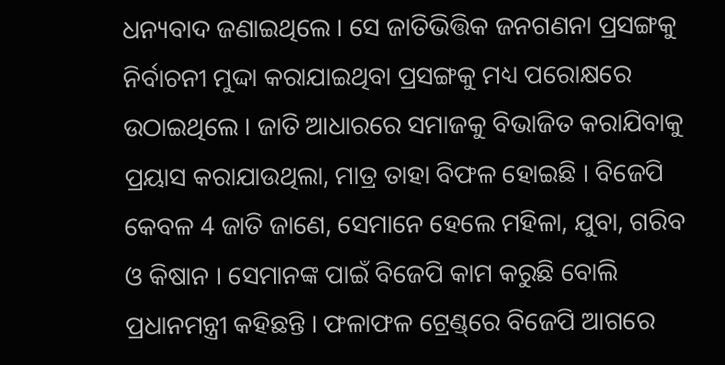ଧନ୍ୟବାଦ ଜଣାଇଥିଲେ । ସେ ଜାତିଭିତ୍ତିକ ଜନଗଣନା ପ୍ରସଙ୍ଗକୁ ନିର୍ବାଚନୀ ମୁଦ୍ଦା କରାଯାଇଥିବା ପ୍ରସଙ୍ଗକୁ ମଧ୍ୟ ପରୋକ୍ଷରେ ଉଠାଇଥିଲେ । ଜାତି ଆଧାରରେ ସମାଜକୁ ବିଭାଜିତ କରାଯିବାକୁ ପ୍ରୟାସ କରାଯାଉଥିଲା, ମାତ୍ର ତାହା ବିଫଳ ହୋଇଛି । ବିଜେପି କେବଳ 4 ଜାତି ଜାଣେ, ସେମାନେ ହେଲେ ମହିଳା, ଯୁବା, ଗରିବ ଓ କିଷାନ । ସେମାନଙ୍କ ପାଇଁ ବିଜେପି କାମ କରୁଛି ବୋଲି ପ୍ରଧାନମନ୍ତ୍ରୀ କହିଛନ୍ତି । ଫଳାଫଳ ଟ୍ରେଣ୍ଡ୍‌ରେ ବିଜେପି ଆଗରେ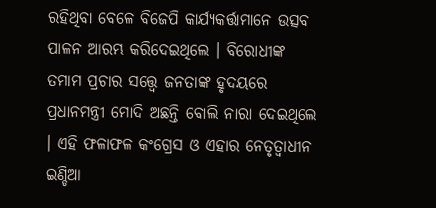ରହିଥିବା ବେଳେ ବିଜେପି କାର୍ଯ୍ୟକର୍ତ୍ତାମାନେ ଉତ୍ସବ ପାଳନ ଆରମ୍ଭ କରିଦେଇଥିଲେ । ବିରୋଧୀଙ୍କ ତମାମ ପ୍ରଚାର ସତ୍ତ୍ବେ ଜନତାଙ୍କ ହୃଦୟରେ ପ୍ରଧାନମନ୍ତ୍ରୀ ମୋଦି ଅଛନ୍ତି ବୋଲି ନାରା ଦେଇଥିଲେ । ଏହି ଫଳାଫଳ କଂଗ୍ରେସ ଓ ଏହାର ନେତୃତ୍ବାଧୀନ ଇଣ୍ଡିଆ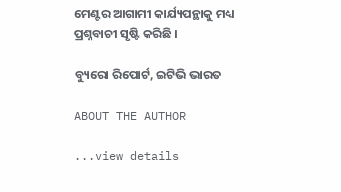ମେଣ୍ଟର ଆଗାମୀ କାର୍ଯ୍ୟପନ୍ଥାକୁ ମଧ୍ୟ ପ୍ରଶ୍ନବାଚୀ ସୃଷ୍ଟି କରିଛି ।

ବ୍ୟୁରୋ ରିପୋର୍ଟ, ଇଟିଭି ଭାରତ

ABOUT THE AUTHOR

...view details